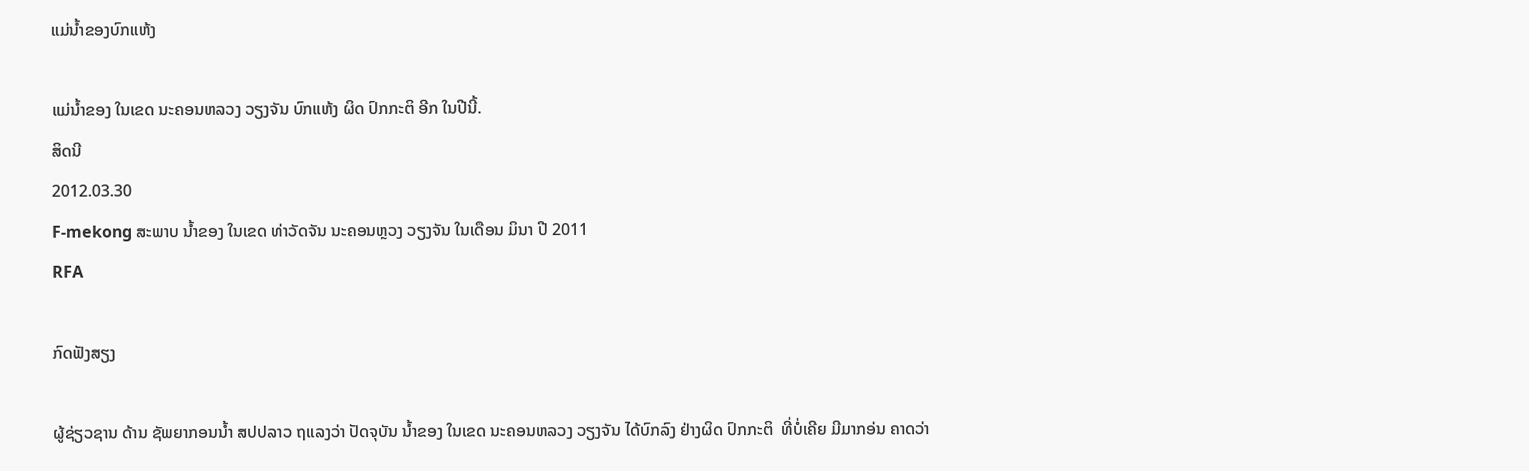ແມ່ນໍ້າຂອງບົກແຫ້ງ

ແມ່ນໍ້າຂອງ ໃນເຂດ ນະຄອນຫລວງ ວຽງຈັນ ບົກແຫ້ງ ຜິດ ປົກກະຕິ ອີກ ໃນປີນີ້.
ສິດນີ
2012.03.30
F-mekong ສະພາບ ນໍ້າຂອງ ໃນເຂດ ທ່າວັດຈັນ ນະຄອນຫຼວງ ວຽງຈັນ ໃນເດືອນ ມິນາ ປີ 2011
RFA

ກົດຟັງສຽງ

ຜູ້ຊ່ຽວຊານ ດ້ານ ຊັພຍາກອນນ້ຳ ສປປລາວ ຖແລງວ່າ ປັດຈຸບັນ ນ້ຳຂອງ ໃນເຂດ ນະຄອນຫລວງ ວຽງຈັນ ໄດ້ບົກລົງ ຢ່າງຜິດ ປົກກະຕິ  ທີ່ບໍ່ເຄີຍ ມີມາກອ່ນ ຄາດວ່າ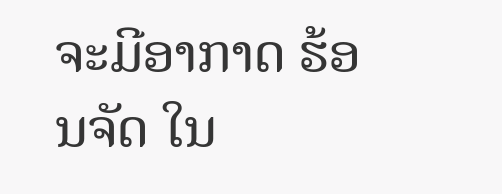ຈະມີອາກາດ ຮ້ອນຈັດ ໃນ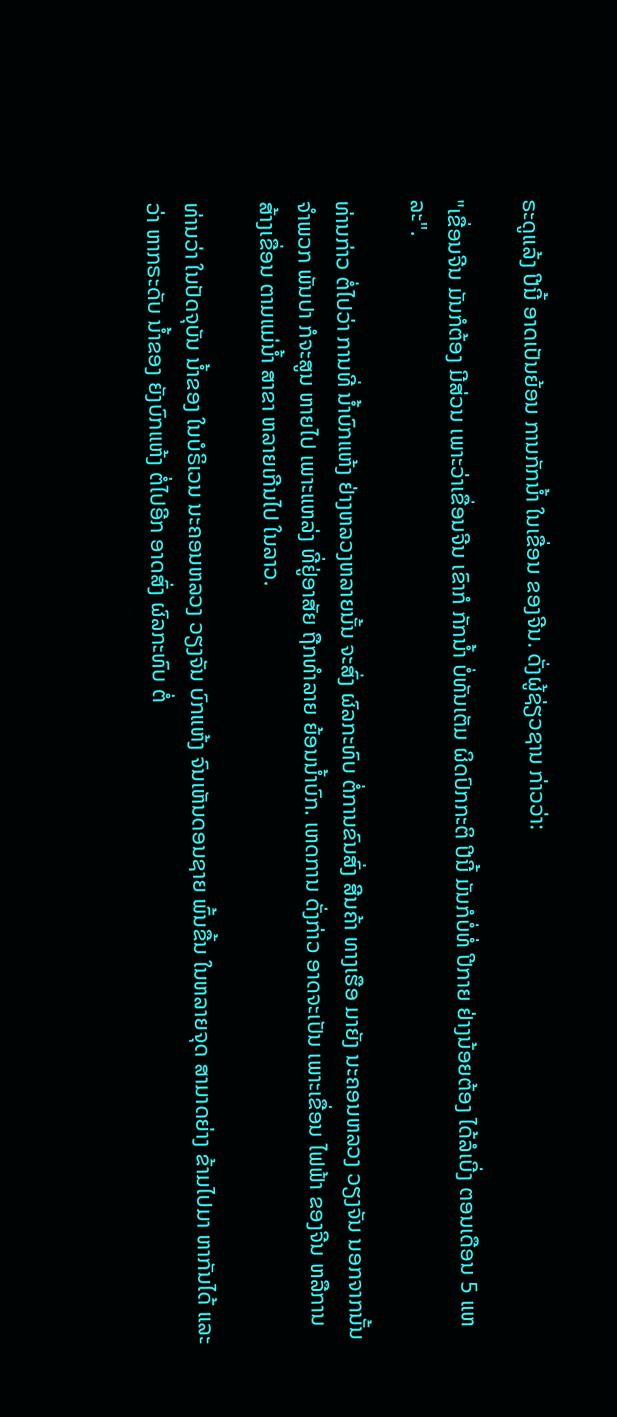ຣະດູແລ້ງ ປີນີ້ ອາດເປັນຍ້ອນ ການກັກນ້ຳ ໃນເຂື່ອນ ຂອງຈີນ. ດັ່ງຜູ້ຊ່ຽວຊານ ກ່າວວ່າ:

"ເຂື່ອນຈີນ ມັນກໍຕ້ອງ ມີສ່ວນ ເພາະວ່າເຂື່ອນຈີນ ເຂົາກໍ ກັກນ້ຳ ບໍ່ທັນເຕັມ ຜິດປົກກະຕິ ປີນີ້ ມັນກໍບໍ່ທໍ່ ປີກາຍ ຢ່າງນ້ອຍຕ້ອງ ໄດ້ລໍເບີ່ງ ຕອນເດືອນ 5 ແຫລະ".

ທ່ານກ່າວ ຕໍ່ໄປວ່າ ການທີ່ ນ້ຳບົກແຫ້ງ ຢ່າງຫລວງຫລາຍນັ້ນ ຈະສົ່ງ ຜົລກະທົບ ຕໍ່ການຂົນສົ່ງ ສີນຄ້າ ທາງເຮືອ ມາຍັງ ນະຄອນຫລວງ ວຽງຈັນ ນອກຈາກນັ້ນ ຈຳພວກ ພັນປາ ກໍຈະສູນ ຫາຍໄປ ເພາະແຫລ່ງ ທີ່ຢູ່ອາສັຍ ຖືກທຳລາຍ ຍ້ອນນ້ຳບົກ. ເຫດການ ດັ່ງກ່າວ ອາດຈະເປັນ ເພາະເຂື່ອນ ໄຟຟ້າ ຂອງຈີນ ຫລືການ ສ້າງເຂື່ອນ ຕາມແມ່ນ້ຳ ສາຂາ ຫລາຍເກີນໄປ ໃນລາວ.

ທ່ານວ່າ ໃນປັດຈຸບັນ ນ້ຳຂອງ ໃນບໍຣິເວນ ນະຄອນຫລວງ ວຽງຈັນ ບົກແຫ້ງ ຈົນເຫັນດອນຊາຍ ພົ້ນຂື້ນ ໃນຫລາຍຈຸດ ສາມາດຍ່າງ ຂ້າມໄປມາ ຫາກັນໄດ້ ແລະວ່າ ຫາກຣະດັບ ນ້ຳຂອງ ຍັງບົກແຫ້ງ ຕໍ່ໄປອີກ ອາດສົ່ງ ຜົລກະທົບ ຕໍ່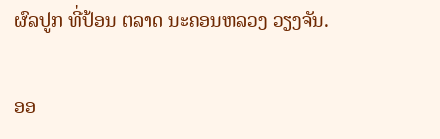ຜົລປູກ ທີ່ປ້ອນ ຕລາດ ນະຄອນຫລວງ ວຽງຈັນ.

ອອ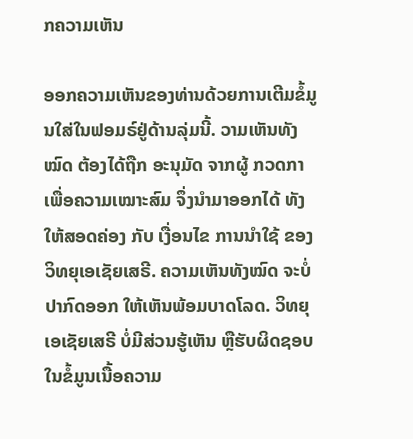ກຄວາມເຫັນ

ອອກຄວາມເຫັນຂອງທ່ານດ້ວຍການເຕີມຂໍ້ມູນໃສ່ໃນຟອມຣ໌ຢູ່ດ້ານລຸ່ມນີ້. ວາມເຫັນທັງໝົດ ຕ້ອງໄດ້ຖືກ ອະນຸມັດ ຈາກຜູ້ ກວດກາ ເພື່ອຄວາມເໝາະສົມ ຈຶ່ງນໍາມາອອກໄດ້ ທັງໃຫ້ສອດຄ່ອງ ກັບ ເງື່ອນໄຂ ການນຳໃຊ້ ຂອງ ວິທຍຸເອເຊັຍເສຣີ. ຄວາມເຫັນທັງໝົດ ຈະບໍ່ປາກົດອອກ ໃຫ້ເຫັນພ້ອມບາດໂລດ. ວິທຍຸເອເຊັຍເສຣີ ບໍ່ມີສ່ວນຮູ້ເຫັນ ຫຼືຮັບຜິດຊອບ ໃນຂໍ້ມູນເນື້ອຄວາມ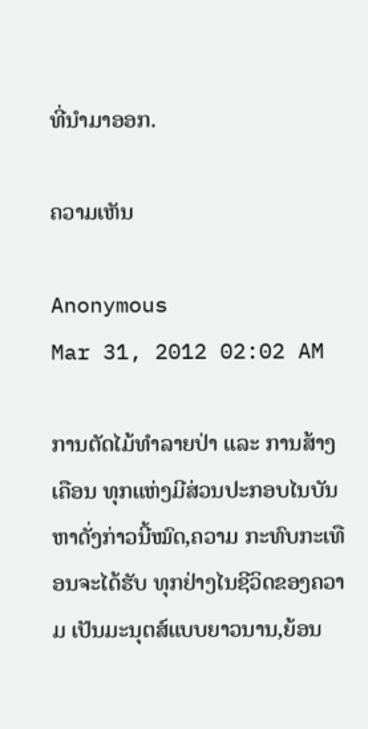ທີ່ນໍາມາອອກ.

ຄວາມເຫັນ

Anonymous
Mar 31, 2012 02:02 AM

ການຕັດໄມ້ທຳລາຍປ່າ ແລະ ການສ້າງເຄືອນ ທຸກແຫ່ງມີສ່ວນປະກອບໄນບັນຫາດັ່ງກ່າວນີ້ໝົດ,ຄວາມ ກະທົບກະເທືອນຈະໄດ້ຮັບ ທຸກຢ່າງໄນຊີວິດຂອງຄວາມ ເປັນມະນຸຕສ໌ແບບຍາວນານ,ຍ້ອນ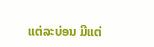ແຕ່ລະບ່ອນ ມີແຕ່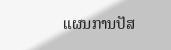ແຜນການປັສ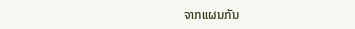ຈາກແຜນກັນ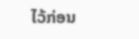ໄວ້ກ່ອນ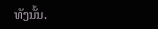ທັງນັ້ນ.